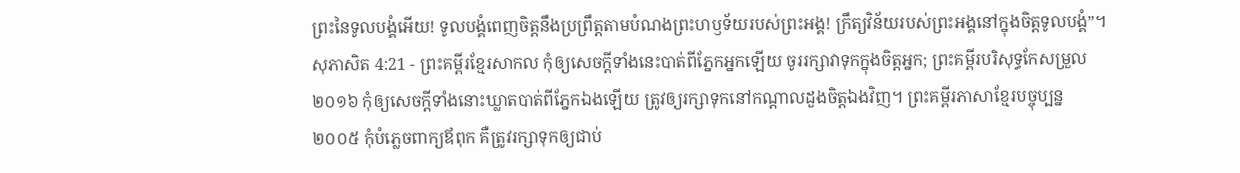ព្រះនៃទូលបង្គំអើយ! ទូលបង្គំពេញចិត្តនឹងប្រព្រឹត្តតាមបំណងព្រះហឫទ័យរបស់ព្រះអង្គ! ក្រឹត្យវិន័យរបស់ព្រះអង្គនៅក្នុងចិត្តទូលបង្គំ”។
សុភាសិត 4:21 - ព្រះគម្ពីរខ្មែរសាកល កុំឲ្យសេចក្ដីទាំងនេះបាត់ពីភ្នែកអ្នកឡើយ ចូររក្សាវាទុកក្នុងចិត្តអ្នក; ព្រះគម្ពីរបរិសុទ្ធកែសម្រួល ២០១៦ កុំឲ្យសេចក្ដីទាំងនោះឃ្លាតបាត់ពីភ្នែកឯងឡើយ ត្រូវឲ្យរក្សាទុកនៅកណ្ដាលដួងចិត្តឯងវិញ។ ព្រះគម្ពីរភាសាខ្មែរបច្ចុប្បន្ន ២០០៥ កុំបំភ្លេចពាក្យឪពុក គឺត្រូវរក្សាទុកឲ្យជាប់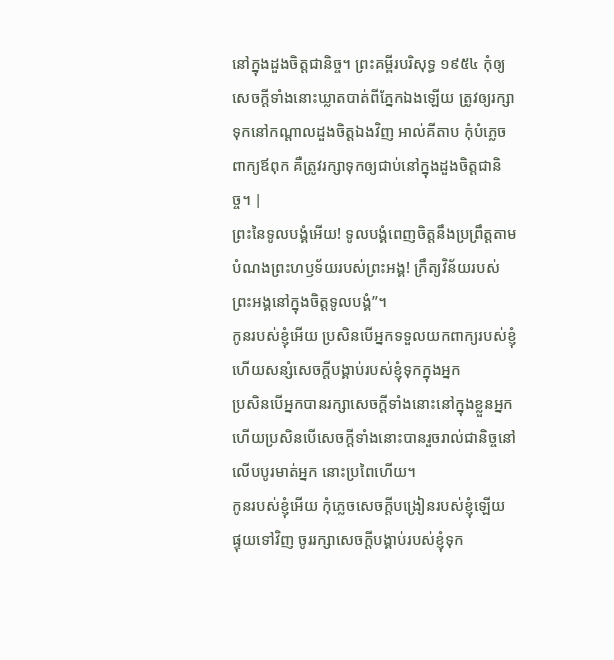នៅក្នុងដួងចិត្តជានិច្ច។ ព្រះគម្ពីរបរិសុទ្ធ ១៩៥៤ កុំឲ្យសេចក្ដីទាំងនោះឃ្លាតបាត់ពីភ្នែកឯងឡើយ ត្រូវឲ្យរក្សាទុកនៅកណ្តាលដួងចិត្តឯងវិញ អាល់គីតាប កុំបំភ្លេចពាក្យឪពុក គឺត្រូវរក្សាទុកឲ្យជាប់នៅក្នុងដួងចិត្តជានិច្ច។ |
ព្រះនៃទូលបង្គំអើយ! ទូលបង្គំពេញចិត្តនឹងប្រព្រឹត្តតាមបំណងព្រះហឫទ័យរបស់ព្រះអង្គ! ក្រឹត្យវិន័យរបស់ព្រះអង្គនៅក្នុងចិត្តទូលបង្គំ”។
កូនរបស់ខ្ញុំអើយ ប្រសិនបើអ្នកទទួលយកពាក្យរបស់ខ្ញុំ ហើយសន្សំសេចក្ដីបង្គាប់របស់ខ្ញុំទុកក្នុងអ្នក
ប្រសិនបើអ្នកបានរក្សាសេចក្ដីទាំងនោះនៅក្នុងខ្លួនអ្នក ហើយប្រសិនបើសេចក្ដីទាំងនោះបានរួចរាល់ជានិច្ចនៅលើបបូរមាត់អ្នក នោះប្រពៃហើយ។
កូនរបស់ខ្ញុំអើយ កុំភ្លេចសេចក្ដីបង្រៀនរបស់ខ្ញុំឡើយ ផ្ទុយទៅវិញ ចូររក្សាសេចក្ដីបង្គាប់របស់ខ្ញុំទុក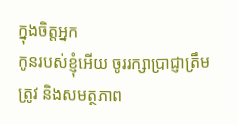ក្នុងចិត្តអ្នក
កូនរបស់ខ្ញុំអើយ ចូររក្សាប្រាជ្ញាត្រឹមត្រូវ និងសមត្ថភាព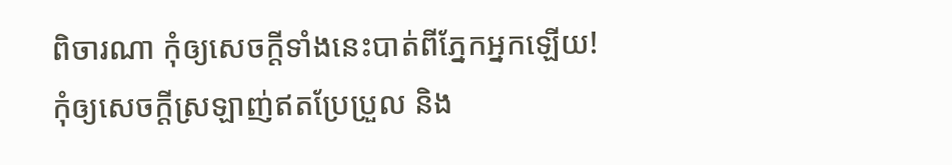ពិចារណា កុំឲ្យសេចក្ដីទាំងនេះបាត់ពីភ្នែកអ្នកឡើយ!
កុំឲ្យសេចក្ដីស្រឡាញ់ឥតប្រែប្រួល និង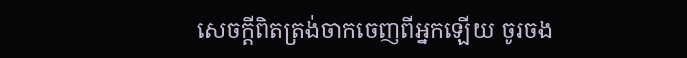សេចក្ដីពិតត្រង់ចាកចេញពីអ្នកឡើយ ចូរចង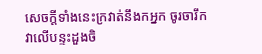សេចក្ដីទាំងនេះក្រវាត់នឹងកអ្នក ចូរចារឹកវាលើបន្ទះដួងចិ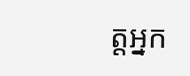ត្តអ្នក